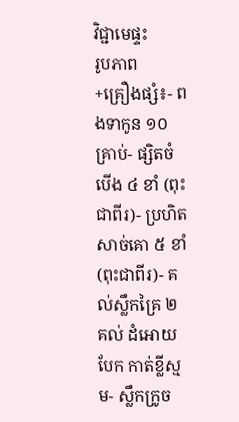វិជ្ជាមេផ្ទះ
រូបភាព
+គ្រឿងផ្សំ៖- ពងទាកូន ១០ គ្រាប់- ផ្សិតចំបើង ៤ ខាំ (ពុះជាពីរ)- ប្រហិតសាច់គោ ៥ ខាំ (ពុះជាពីរ)- គល់ស្លឹកគ្រៃ ២ គល់ ដំអោយបែក កាត់ខ្លីស្មម- ស្លឹកក្រូច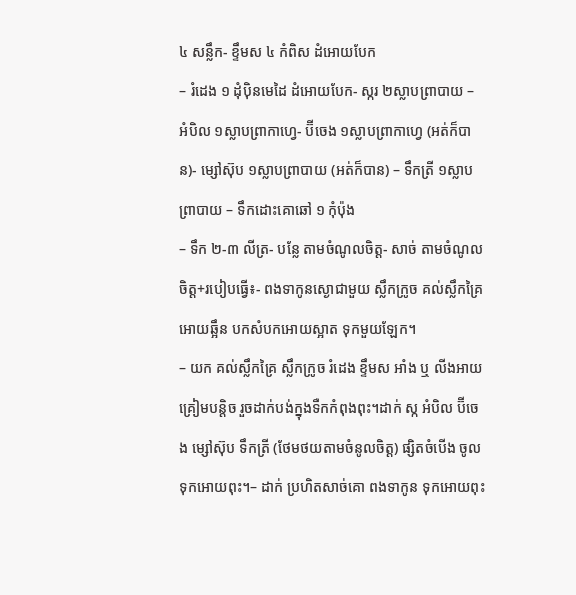៤ សន្លឹក- ខ្ទឹមស ៤ កំពិស ដំអោយបែក
– រំដេង ១ ដុំប៉ិនមេដៃ ដំអោយបែក- ស្ករ ២ស្លាបព្រាបាយ – អំបិល ១ស្លាបព្រាកាហ្វេ- ប៊ីចេង ១ស្លាបព្រាកាហ្វេ (អត់ក៏បាន)- ម្សៅស៊ុប ១ស្លាបព្រាបាយ (អត់ក៏បាន) – ទឹកត្រី ១ស្លាបព្រាបាយ – ទឹកដោះគោឆៅ ១ កុំប៉ុង
– ទឹក ២-៣ លីត្រ- បន្លែ តាមចំណូលចិត្ត- សាច់ តាមចំណូលចិត្ត+របៀបធ្វើ៖- ពងទាកូនស្ងោជាមួយ ស្លឹកក្រូច គល់ស្លឹកគ្រៃ អោយឆ្អឹន បកសំបកអោយស្អាត ទុកមួយឡែក។
– យក គល់ស្លឹកគ្រៃ ស្លឹកក្រូច រំដេង ខ្ទឹមស អាំង ឬ លីងអាយ គ្រៀមបន្តិច រួចដាក់បង់ក្នុងទឺកកំពុងពុះ។ដាក់ ស្ក អំបិល ប៊ីចេង ម្សៅស៊ុប ទឹកត្រី (ថែមថយតាមចំនូលចិត្ត) ផ្សិតចំបើង ចូលទុកអោយពុះ។– ដាក់ ប្រហិតសាច់គោ ពងទាកូន ទុកអោយពុះ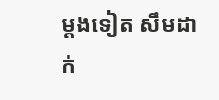ម្តងទៀត សឹមដាក់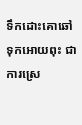ទឹកដោះគោឆៅ ទុកអោយពុះ ជាការស្រេ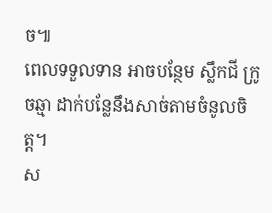ច៕
ពេលទទួលទាន អាចបន្ថែម ស្លឹកជី ក្រូចឆ្មា ដាក់បន្លែនឹងសាច់តាមចំនូលចិត្ត។
ស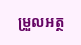ម្រួលអត្ថ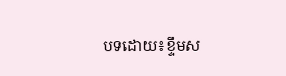បទដោយ៖ខ្ទឹមស